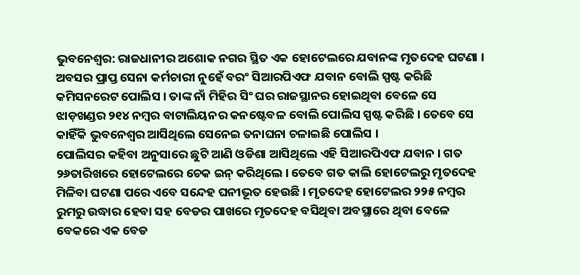ଭୁବନେଶ୍ୱର: ରାଜଧାନୀର ଅଶୋକ ନଗର ସ୍ଥିତ ଏକ ହୋଟେଲରେ ଯବାନଙ୍କ ମୃତଦେହ ଘଟଣା । ଅବସର ପ୍ରାପ୍ତ ସେନା କର୍ମଚାରୀ ନୁହେଁ ବରଂ ସିଆରପିଏଫ ଯବାନ ବୋଲି ସ୍ପଷ୍ଟ କରିଛି କମିସନରେଟ ପୋଲିସ । ତାଙ୍କ ନାଁ ମିହିର ସିଂ ଘର ରାଜସ୍ଥାନର ହୋଇଥିବା ବେଳେ ସେ ଝାଡ଼ଖଣ୍ଡର ୨୧୪ ନମ୍ବର ବାଟାଲିୟନର କନଷ୍ଟେବଳ ବୋଲି ପୋଲିସ ସ୍ପଷ୍ଟ କରିଛି । ତେବେ ସେ କାହିଁକି ଭୁବନେଶ୍ୱର ଆସିଥିଲେ ସେନେଇ ତନାଘନା ଚଳାଇଛି ପୋଲିସ ।
ପୋଲିସର କହିବା ଅନୁସାରେ ଛୁଟି ଆଣି ଓଡିଶା ଆସିଥିଲେ ଏହି ସିଆରପିଏଫ ଯବାନ । ଗତ ୨୬ତାରିଖରେ ହୋଟେଲରେ ଚେକ ଇନ୍ କରିଥିଲେ । ତେବେ ଗତ କାଲି ହୋଟେଲରୁ ମୃତଦେହ ମିଳିବା ଘଟଣା ପରେ ଏବେ ସନ୍ଦେହ ଘନୀଭୂତ ହେଉଛି । ମୃତଦେହ ହୋଟେଲର ୨୨୫ ନମ୍ବର ରୁମରୁ ଉଦ୍ଧାର ହେବା ସହ ବେଡର ପାଖରେ ମୃତଦେହ ବସିଥିବା ଅବସ୍ଥାରେ ଥିବା ବେଳେ ବେକରେ ଏକ ବେଡ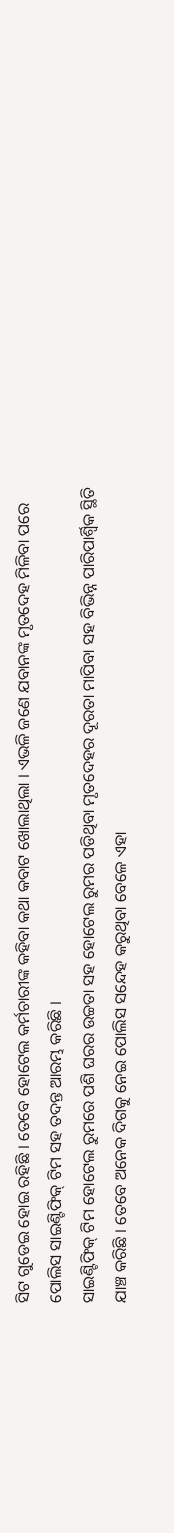ସିଟ ଗୁଡେଇ ହୋଇ ରହିଛି । ତେବେ ହୋଟେଲ କର୍ମଚାରୀଙ୍କ କହିବା କଥା କବାଟ ଖୋଲାଥିଲା । ଏଭଳି ଜଣେ ଯବାନଙ୍କ ମୃତଦେହ ମିଳିବା ପରେ ପୋଲିସ ସାଇଣ୍ଟିଫିକ୍ ଟିମ ସହ ତଦନ୍ତ ଆରମ୍ଭ କରିଛି ।
ସାଇଣ୍ଟିଫିକ୍ ଟିମ ହୋଟେଲ ରୁମରେ ପଶି ଘରର ଉଚ୍ଚତା ସହ ହୋଟେଲ ରୁମର ପଡିଥିବା ମୃତଦେହର ଦୂରତା ମାପିବା ସହ ବିଭିନ୍ନ ପାରିପାର୍ଶ୍ବିକ ସ୍ଥିତି ଯାଞ୍ଚ କରିଛି । ତେବେ ଅନେକ ଦିଗକୁ ନେଇ ପୋଲିସ ସନ୍ଦେହ କରୁଥିବା ବେଳେ ଏହା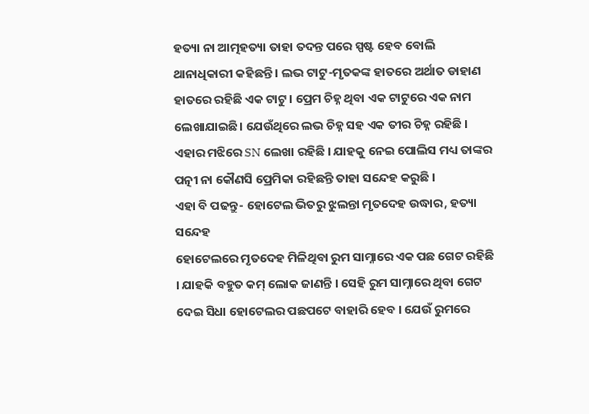ହତ୍ୟା ନା ଆତ୍ମହତ୍ୟା ତାହା ତଦନ୍ତ ପରେ ସ୍ପଷ୍ଟ ହେବ ବୋଲି ଥାନାଧିକାରୀ କହିଛନ୍ତି । ଲଭ ଟାଟୁ-ମୃତକଙ୍କ ହାତରେ ଅର୍ଥାତ ଡାହାଣ ହାତରେ ରହିଛି ଏକ ଟାଟୁ । ପ୍ରେମ ଚିହ୍ନ ଥିବା ଏକ ଟାଟୁରେ ଏକ ନାମ ଲେଖାଯାଇଛି। ଯେଉଁଥିରେ ଲଭ ଚିହ୍ନ ସହ ଏକ ତୀର ଚିହ୍ନ ରହିଛି । ଏହାର ମଝିରେ SN ଲେଖା ରହିଛି । ଯାହକୁ ନେଇ ପୋଲିସ ମଧ୍ୟ ତାଙ୍କର ପତ୍ନୀ ନା କୌଣସି ପ୍ରେମିକା ରହିଛନ୍ତି ତାହା ସନ୍ଦେହ କରୁଛି ।
ଏହା ବି ପଢନ୍ତୁ- ହୋଟେଲ ଭିତରୁ ଝୁଲନ୍ତା ମୃତଦେହ ଉଦ୍ଧାର, ହତ୍ୟା ସନ୍ଦେହ
ହୋଟେଲରେ ମୃତଦେହ ମିଳିଥିବା ରୁମ ସାମ୍ନାରେ ଏକ ପଛ ଗେଟ ରହିଛି । ଯାହକି ବହୁତ କମ୍ ଲୋକ ଜାଣନ୍ତି । ସେହି ରୁମ ସାମ୍ନାରେ ଥିବା ଗେଟ ଦେଇ ସିଧା ହୋଟେଲର ପଛପଟେ ବାହାରି ହେବ । ଯେଉଁ ରୁମରେ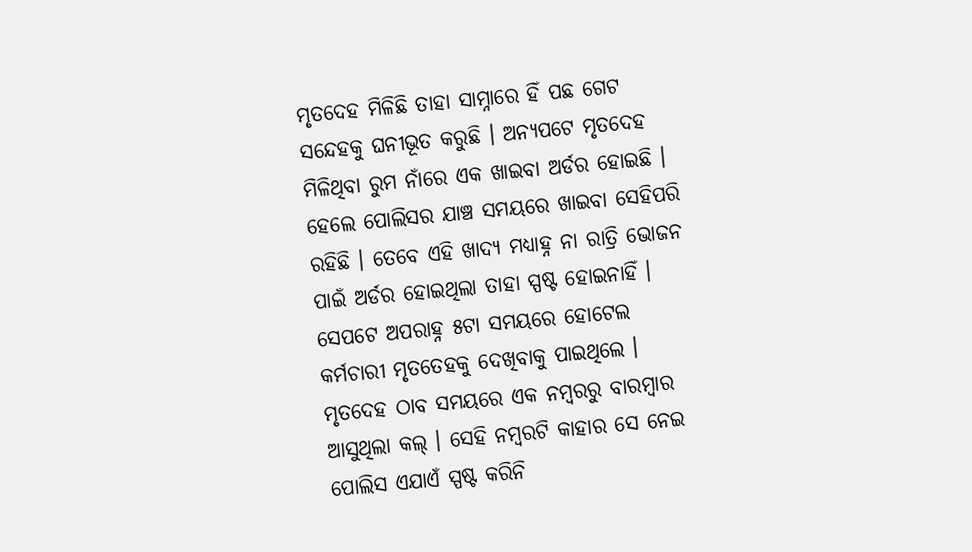ମୃତଦେହ ମିଳିଛି ତାହା ସାମ୍ନାରେ ହିଁ ପଛ ଗେଟ ସନ୍ଦେହକୁ ଘନୀଭୂତ କରୁଛି । ଅନ୍ୟପଟେ ମୃତଦେହ ମିଳିଥିବା ରୁମ ନାଁରେ ଏକ ଖାଇବା ଅର୍ଡର ହୋଇଛି । ହେଲେ ପୋଲିସର ଯାଞ୍ଚ ସମୟରେ ଖାଇବା ସେହିପରି ରହିଛି । ତେବେ ଏହି ଖାଦ୍ୟ ମଧ୍ୟାହ୍ନ ନା ରାତ୍ରି ଭୋଜନ ପାଇଁ ଅର୍ଡର ହୋଇଥିଲା ତାହା ସ୍ପଷ୍ଟ ହୋଇନାହିଁ । ସେପଟେ ଅପରାହ୍ନ ୫ଟା ସମୟରେ ହୋଟେଲ କର୍ମଚାରୀ ମୃତତେହକୁ ଦେଖିବାକୁ ପାଇଥିଲେ ।
ମୃତଦେହ ଠାବ ସମୟରେ ଏକ ନମ୍ବରରୁ ବାରମ୍ବାର ଆସୁଥିଲା କଲ୍ । ସେହି ନମ୍ବରଟି କାହାର ସେ ନେଇ ପୋଲିସ ଏଯାଏଁ ସ୍ପଷ୍ଟ କରିନି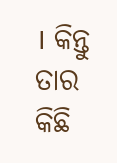। କିନ୍ତୁ ତାର କିଛି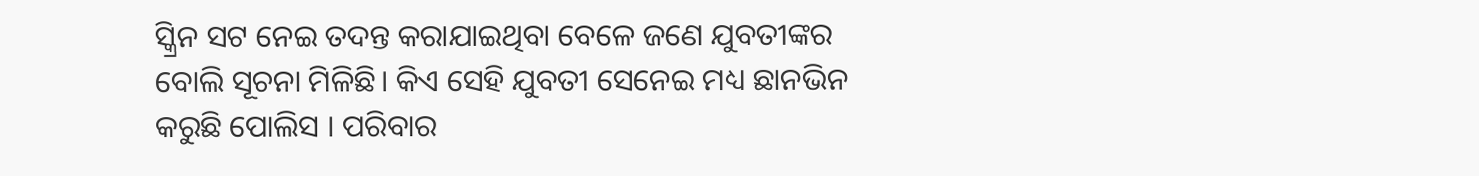ସ୍କ୍ରିନ ସଟ ନେଇ ତଦନ୍ତ କରାଯାଇଥିବା ବେଳେ ଜଣେ ଯୁବତୀଙ୍କର ବୋଲି ସୂଚନା ମିଳିଛି। କିଏ ସେହି ଯୁବତୀ ସେନେଇ ମଧ୍ୟ ଛାନଭିନ କରୁଛି ପୋଲିସ । ପରିବାର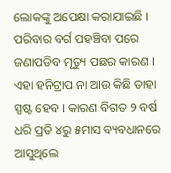ଲୋକଙ୍କୁ ଅପେକ୍ଷା କରାଯାଇଛି । ପରିବାର ବର୍ଗ ପହଞ୍ଚିବା ପରେ ଜଣାପଡିବ ମୃତ୍ୟୁ ପଛର କାରଣ । ଏହା ହନିଟ୍ରାପ ନା ଆଉ କିଛି ତାହା ସ୍ପଷ୍ଟ ହେବ । କାରଣ ବିଗତ ୨ ବର୍ଷ ଧରି ପ୍ରତି ୪ରୁ ୫ମାସ ବ୍ୟବଧାନରେ ଆସୁଥିଲେ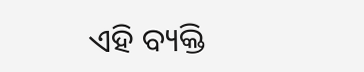ଏହି ବ୍ୟକ୍ତି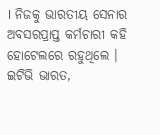। ନିଜକୁ ଭାରତୀୟ ସେନାର ଅବସରପ୍ରାପ୍ତ କର୍ମଚାରୀ କହି ହୋଟେଲରେ ରହୁଥିଲେ ।
ଇଟିଭି ଭାରତ,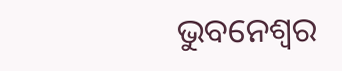ଭୁବନେଶ୍ୱର